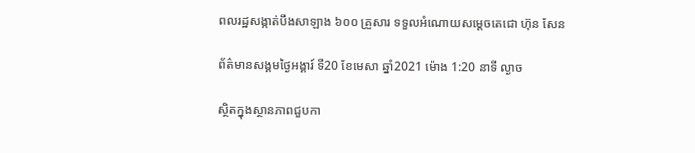ពលរដ្ឋសង្កាត់បឹងសាឡាង ៦០០ គ្រួសារ ទទួលអំណោយសម្តេចតេជោ ហ៊ុន សែន

ព័ត៌មានសង្គមថ្ងៃអង្គារ៍ ទី20 ខែមេសា ឆ្នាំ2021 ម៉ោង 1:20 នាទី ល្ងាច

ស្ថិតក្នុងស្ថានភាពជួបកា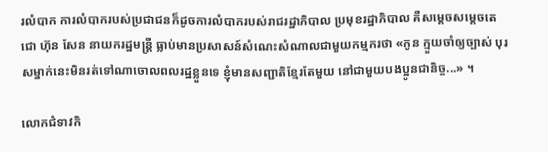រលំបាក ការលំបាករបស់ប្រជាជនក៏ដូចការលំបាករបស់រាជរដ្ឋាភិបាល ប្រមុខរដ្ឋាភិបាល គឺសម្តេចសម្តេចតេជោ ហ៊ុន សែន នាយករដ្ឋមន្ត្រី ធ្លាប់មានប្រសាសន៍សំណេះសំណាលជាមួយកម្មករថា «កូន ក្មួយចាំឲ្យច្បាស់ បុរសម្នាក់នេះមិនរត់ទៅណាចោលពលរដ្ឋខ្លួនទេ ខ្ញុំមានសញ្ជាតិខ្មែរតែមួយ នៅជាមួយបងប្អូនជានិច្ច...» ។

លោកជំទាវកិ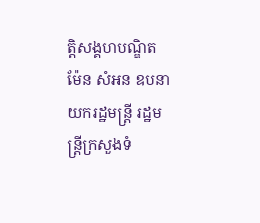ត្តិសង្គហបណ្ឌិត ម៉ែន សំអន ឧបនាយករដ្ឋមន្ត្រី រដ្ឋមន្ត្រីក្រសួងទំ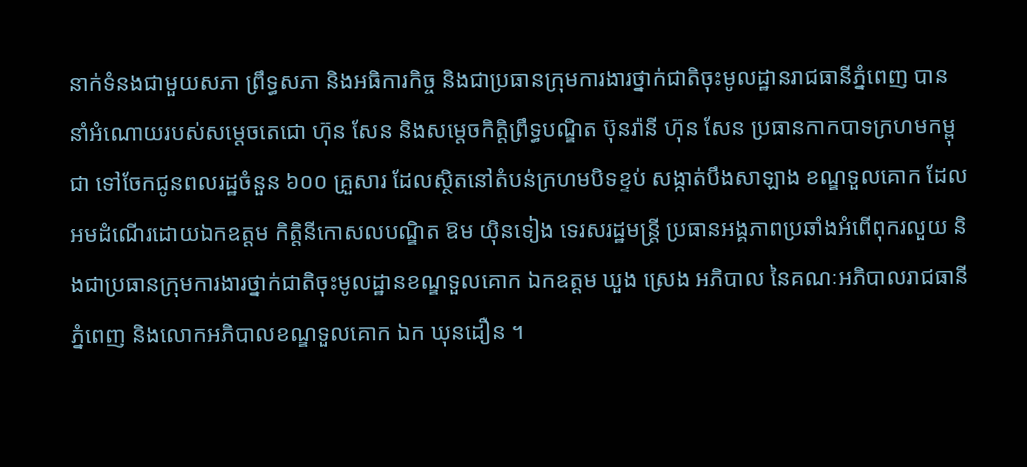នាក់ទំនងជាមួយសភា ព្រឹទ្ធសភា និងអធិការកិច្ច និងជាប្រធានក្រុមការងារថ្នាក់ជាតិចុះមូលដ្ឋានរាជធានីភ្នំពេញ បាននាំអំណោយរបស់សម្តេចតេជោ ហ៊ុន សែន និងសម្តេចកិត្តិព្រឹទ្ធបណ្ឌិត ប៊ុនរ៉ានី ហ៊ុន សែន ប្រធានកាកបាទក្រហមកម្ពុជា ទៅចែកជូនពលរដ្ឋចំនួន ៦០០ គ្រួសារ ដែលស្ថិតនៅតំបន់ក្រហមបិទខ្ទប់ សង្កាត់បឹងសាឡាង ខណ្ឌទួលគោក ដែលអមដំណើរដោយឯកឧត្តម កិត្តិនីកោសលបណ្ឌិត ឱម យ៉ិនទៀង ទេរសរដ្ឋមន្ត្រី ប្រធានអង្គភាពប្រឆាំងអំពើពុករលួយ និងជាប្រធានក្រុមការងារថ្នាក់ជាតិចុះមូលដ្ឋានខណ្ឌទួលគោក ឯកឧត្តម ឃួង ស្រេង អភិបាល នៃគណៈអភិបាលរាជធានីភ្នំពេញ និងលោកអភិបាលខណ្ឌទួលគោក ឯក ឃុនដឿន ។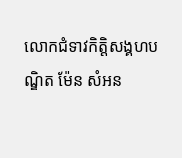លោកជំទាវកិត្តិសង្គហបណ្ឌិត ម៉ែន សំអន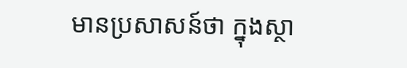មានប្រសាសន៍ថា ក្នុងស្ថា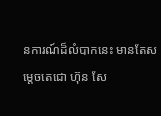នការណ៍ដ៏លំបាកនេះ មានតែសម្តេចតេជោ ហ៊ុន សែ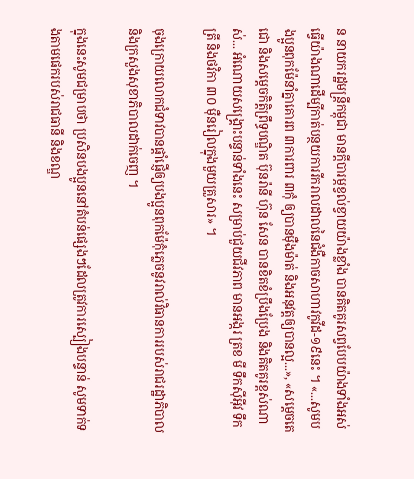ន នាយករដ្ឋមន្ត្រីកម្ពុជា មានក្តីបារម្ភខ្វល់ខ្វាយយ៉ាងខ្លាំង បានគិតគូរសព្វបែបយ៉ាងទាំងអស់ ធ្វើយ៉ាងណាដើម្បីកាត់បន្ថយការរីករាលដាលនៃជំងឺកាចសាហាវកូវីដ-១៩នេះ ។ «...សូមបងប្អូនពុកម៉ែនាំគ្នាគោរព ៣ការពារ ៣កុំ ឲ្យបានម៉ឺងម៉ាត់ និងអនុវត្តឲ្យបានល្អ...», «សម្តេចតេជោ និងសម្តេចកិត្តិព្រឹទ្ធបណ្ឌិត ប៊ុនរ៉ានី ហ៊ុន សែន បានខិតខំប្រឹងប្រែង និងគិតគូរខ្ពស់ណាស់... អំណោយសង្គ្រោះបន្ទាន់ទាំងនេះ សម្រាប់ជួយជីវភាព មានអង្ករ ត្រខ មី ទឹកស៊ីអ៊ីវ ទឹកត្រី និងថវិកា ៣០ ម៉ឺនរៀលក្នុងមួយគ្រួសារ» ។

ចុងក្រោយលោកជំទាវបានផ្តាំផ្ញើឲ្យបងប្អូនពុកម៉ែកុំភ្លេចនូវរាល់វិធានការរបស់រាជរដ្ឋាភិបាល និងក្រសួងសុខាភិបាលដាក់ចេញ ។

ក្នុងនេះសូមជម្រាបថា ប្រសិនបងប្អូននៅតំបន់ផ្សេងៗដែលត្រូវការស្បៀងបន្ទាន់ សូមទាក់ទងតាមផេករបស់រាជធានី និងខណ្ឌ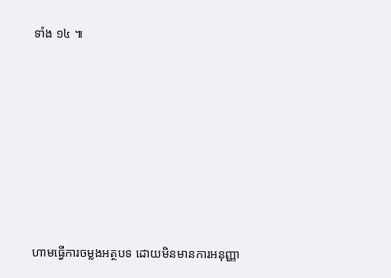ទាំង ១៤ ៕








ហាមធ្វើការចម្លងអត្ថបទ ដោយមិនមានការអនុញ្ញា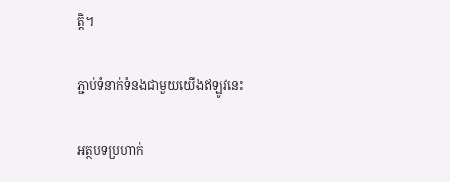ត្តិ។

ភ្ជាប់ទំនាក់ទំនងជាមួយយើងឥឡូវនេះ

អត្ថបទប្រហាក់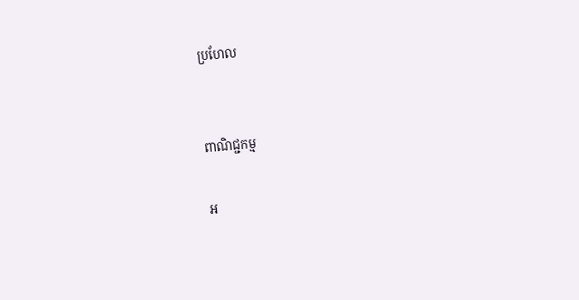ប្រហែល


ពាណិជ្ជកម្ម

អ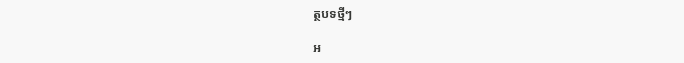ត្ថបទថ្មីៗ

អ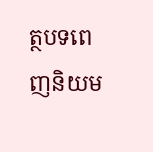ត្ថបទពេញនិយម